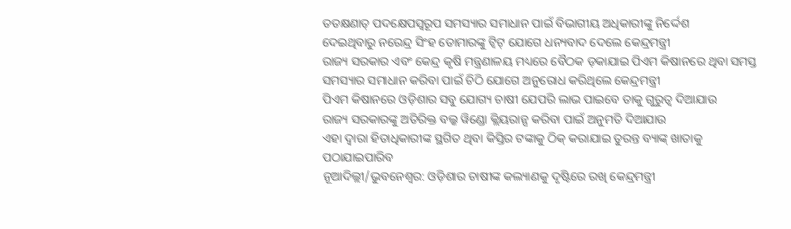ତତକ୍ଷଣାତ୍ ପଦକ୍ଷେପସ୍ୱରୂପ ସମସ୍ୟାର ସମାଧାନ ପାଇଁ ବିଭାଗୀୟ ଅଧିକାରୀଙ୍କୁ ନିର୍ଦ୍ଦେଶ
ଦେଇଥିବାରୁ ନରେନ୍ଦ୍ର ସିଂହ ତୋମାରଙ୍କୁ ଟ୍ୱିଟ୍ ଯୋଗେ ଧନ୍ୟବାଦ ଦେଲେ କେନ୍ଦ୍ରମନ୍ତ୍ରୀ
ରାଜ୍ୟ ସରକାର ଏବଂ କେନ୍ଦ୍ର କୃଷି ମନ୍ତ୍ରଣାଳୟ ମଧ୍ୟରେ ବୈଠକ ଡ଼କାଯାଇ ପିଏମ କିଷାନରେ ଥିବା ସମସ୍ତ
ସମସ୍ୟାର ସମାଧାନ କରିବା ପାଇଁ ଚିଠି ଯୋଗେ ଅନୁରୋଧ କରିଥିଲେ କେନ୍ଦ୍ରମନ୍ତ୍ରୀ
ପିଏମ କିଷାନରେ ଓଡ଼ିଶାର ସବୁ ଯୋଗ୍ୟ ଚାଷୀ ଯେପରି ଲାଭ ପାଇବେ ତାକୁ ଗୁରୁତ୍ୱ ଦିଆଯାଉ
ରାଜ୍ୟ ସରକାରଙ୍କୁ ଅତିରିକ୍ତ ବଲ୍କ ୱିଣ୍ଡୋ କ୍ଲିୟରାନ୍ସ କରିବା ପାଇଁ ଅନୁମତି ଦିଆଯାଉ
ଏହା ଦ୍ୱାରା ହିତାଧିକାରୀଙ୍କ ସ୍ଥଗିତ ଥିବା କିସ୍ତିର ଟଙ୍କାକୁ ଠିକ୍ କରାଯାଇ ତୁରନ୍ତ ବ୍ୟାଙ୍କ୍ ଖାତାକୁ
ପଠାଯାଇପାରିବ
ନୂଆଦିଲ୍ଲୀ/ଭୁବନେଶ୍ୱର: ଓଡ଼ିଶାର ଚାଷୀଙ୍କ କଲ୍ୟାଣକୁ ଦୃଷ୍ଟିରେ ରଖି କେନ୍ଦ୍ରମନ୍ତ୍ରୀ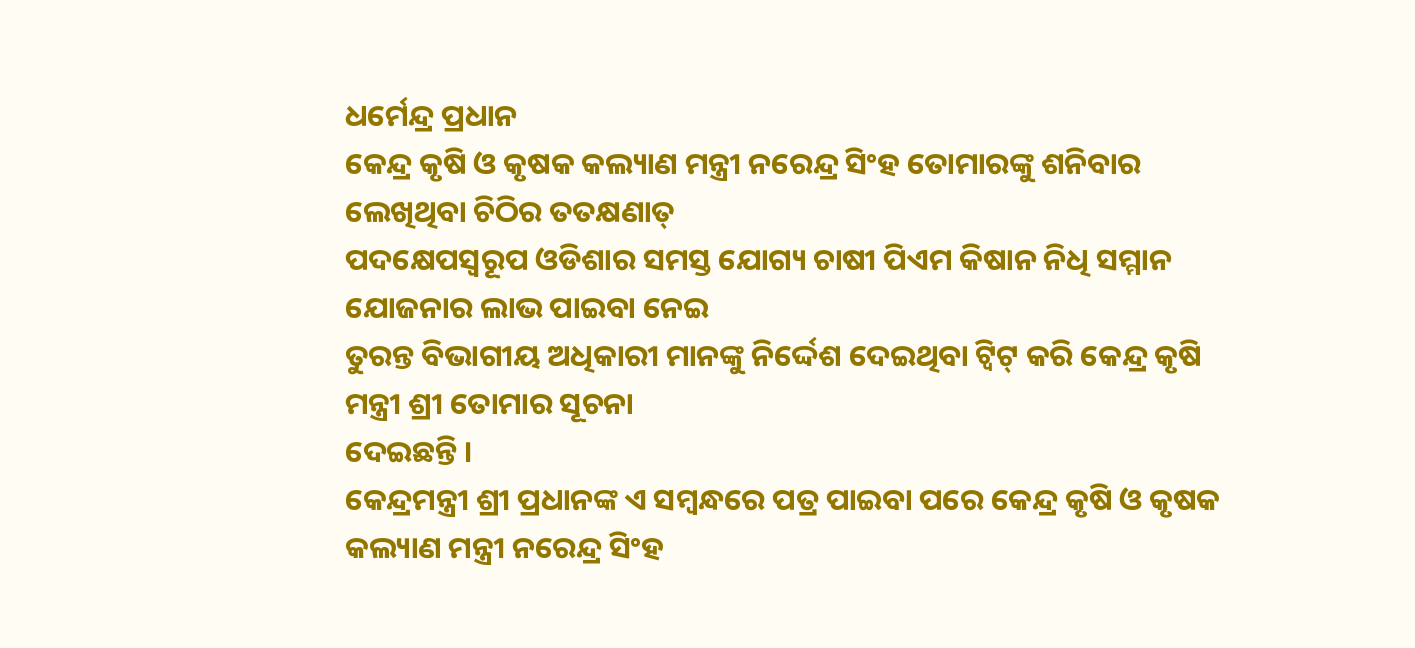ଧର୍ମେନ୍ଦ୍ର ପ୍ରଧାନ
କେନ୍ଦ୍ର କୃଷି ଓ କୃଷକ କଲ୍ୟାଣ ମନ୍ତ୍ରୀ ନରେନ୍ଦ୍ର ସିଂହ ତୋମାରଙ୍କୁ ଶନିବାର ଲେଖିଥିବା ଚିଠିର ତତକ୍ଷଣାତ୍
ପଦକ୍ଷେପସ୍ୱରୂପ ଓଡିଶାର ସମସ୍ତ ଯୋଗ୍ୟ ଚାଷୀ ପିଏମ କିଷାନ ନିଧି ସମ୍ମାନ ଯୋଜନାର ଲାଭ ପାଇବା ନେଇ
ତୁରନ୍ତ ବିଭାଗୀୟ ଅଧିକାରୀ ମାନଙ୍କୁ ନିର୍ଦ୍ଦେଶ ଦେଇଥିବା ଟ୍ୱିଟ୍ କରି କେନ୍ଦ୍ର କୃଷି ମନ୍ତ୍ରୀ ଶ୍ରୀ ତୋମାର ସୂଚନା
ଦେଇଛନ୍ତି ।
କେନ୍ଦ୍ରମନ୍ତ୍ରୀ ଶ୍ରୀ ପ୍ରଧାନଙ୍କ ଏ ସମ୍ବନ୍ଧରେ ପତ୍ର ପାଇବା ପରେ କେନ୍ଦ୍ର କୃଷି ଓ କୃଷକ କଲ୍ୟାଣ ମନ୍ତ୍ରୀ ନରେନ୍ଦ୍ର ସିଂହ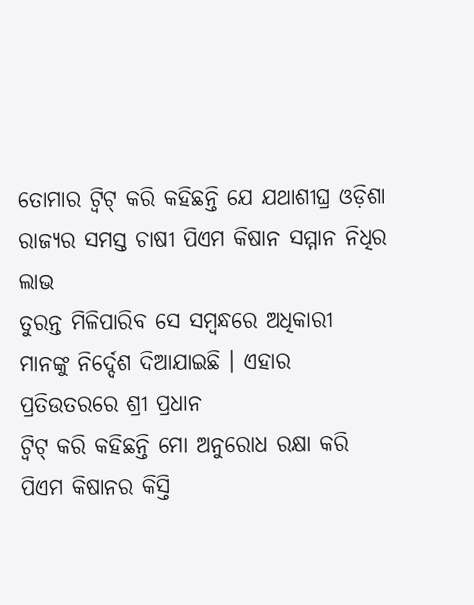ତୋମାର ଟ୍ୱିଟ୍ କରି କହିଛନ୍ତି ଯେ ଯଥାଶୀଘ୍ର ଓଡ଼ିଶା ରାଜ୍ୟର ସମସ୍ତ ଚାଷୀ ପିଏମ କିଷାନ ସମ୍ମାନ ନିଧିର ଲାଭ
ତୁରନ୍ତ ମିଳିପାରିବ ସେ ସମ୍ବନ୍ଧରେ ଅଧିକାରୀ ମାନଙ୍କୁ ନିର୍ଦ୍ଦେଶ ଦିଆଯାଇଛି । ଏହାର ପ୍ରତିଉତରରେ ଶ୍ରୀ ପ୍ରଧାନ
ଟ୍ୱିଟ୍ କରି କହିଛନ୍ତି ମୋ ଅନୁରୋଧ ରକ୍ଷା କରି ପିଏମ କିଷାନର କିସ୍ତି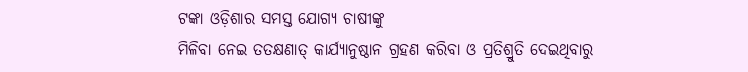ଟଙ୍କା ଓଡ଼ିଶାର ସମସ୍ତ ଯୋଗ୍ୟ ଚାଷୀଙ୍କୁ
ମିଳିବା ନେଇ ତତକ୍ଷଣାତ୍ କାର୍ଯ୍ୟାନୁଷ୍ଠାନ ଗ୍ରହଣ କରିବା ଓ ପ୍ରତିଶ୍ରୁତି ଦେଇଥିବାରୁ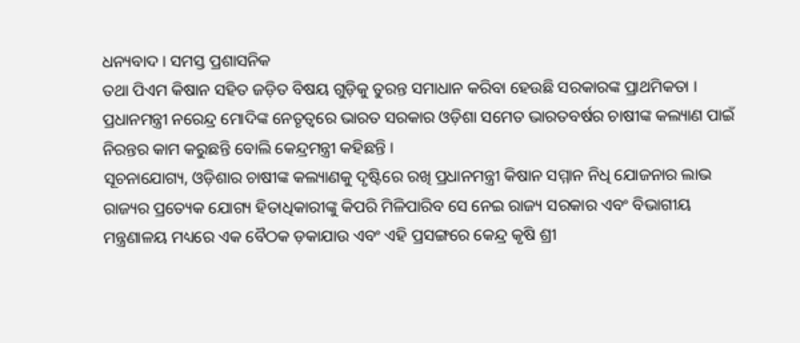ଧନ୍ୟବାଦ । ସମସ୍ତ ପ୍ରଶାସନିକ
ତଥା ପିଏମ କିଷାନ ସହିତ ଜଡ଼ିତ ବିଷୟ ଗୁଡ଼ିକୁ ତୁରନ୍ତ ସମାଧାନ କରିବା ହେଉଛି ସରକାରଙ୍କ ପ୍ରାଥମିକତା ।
ପ୍ରଧାନମନ୍ତ୍ରୀ ନରେନ୍ଦ୍ର ମୋଦିଙ୍କ ନେତୃତ୍ୱରେ ଭାରତ ସରକାର ଓଡ଼ିଶା ସମେତ ଭାରତବର୍ଷର ଚାଷୀଙ୍କ କଲ୍ୟାଣ ପାଇଁ
ନିରନ୍ତର କାମ କରୁଛନ୍ତି ବୋଲି କେନ୍ଦ୍ରମନ୍ତ୍ରୀ କହିଛନ୍ତି ।
ସୂଚନାଯୋଗ୍ୟ, ଓଡ଼ିଶାର ଚାଷୀଙ୍କ କଲ୍ୟାଣକୁ ଦୃଷ୍ଟିରେ ରଖି ପ୍ରଧାନମନ୍ତ୍ରୀ କିଷାନ ସମ୍ମାନ ନିଧି ଯୋଜନାର ଲାଭ
ରାଜ୍ୟର ପ୍ରତ୍ୟେକ ଯୋଗ୍ୟ ହିତାଧିକାରୀଙ୍କୁ କିପରି ମିଳିପାରିବ ସେ ନେଇ ରାଜ୍ୟ ସରକାର ଏବଂ ବିଭାଗୀୟ
ମନ୍ତ୍ରଣାଳୟ ମଧ୍ୟରେ ଏକ ବୈଠକ ଡ଼କାଯାଉ ଏବଂ ଏହି ପ୍ରସଙ୍ଗରେ କେନ୍ଦ୍ର କୃଷି ଶ୍ରୀ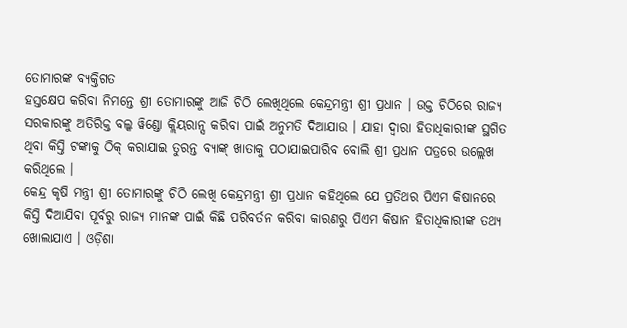ତୋମାରଙ୍କ ବ୍ୟକ୍ତିଗତ
ହସ୍ତକ୍ଷେପ କରିବା ନିମନ୍ତେ ଶ୍ରୀ ତୋମାରଙ୍କୁ ଆଜି ଚିଠି ଲେଖିଥିଲେ କେନ୍ଦ୍ରମନ୍ତ୍ରୀ ଶ୍ରୀ ପ୍ରଧାନ । ଉକ୍ତ ଚିଠିରେ ରାଜ୍ୟ
ସରକାରଙ୍କୁ ଅତିରିକ୍ତ ବଲ୍କ ୱିଣ୍ଡୋ କ୍ଲିୟରାନ୍ସ କରିବା ପାଇଁ ଅନୁମତି ଦିଆଯାଉ । ଯାହା ଦ୍ୱାରା ହିତାଧିକାରୀଙ୍କ ସ୍ଥଗିତ
ଥିବା କିସ୍ତି ଟଙ୍କାକୁ ଠିକ୍ କରାଯାଇ ତୁରନ୍ତ ବ୍ୟାଙ୍କ୍ ଖାତାକୁ ପଠାଯାଇପାରିବ ବୋଲି ଶ୍ରୀ ପ୍ରଧାନ ପତ୍ରରେ ଉଲ୍ଲେଖ
କରିଥିଲେ ।
କେନ୍ଦ୍ର କୃଷି ମନ୍ତ୍ରୀ ଶ୍ରୀ ତୋମାରଙ୍କୁ ଚିଠି ଲେଖି କେନ୍ଦ୍ରମନ୍ତ୍ରୀ ଶ୍ରୀ ପ୍ରଧାନ କହିଥିଲେ ଯେ ପ୍ରତିଥର ପିଏମ କିଷାନରେ
କିସ୍ତି ଦିଆଯିବା ପୂର୍ବରୁ ରାଜ୍ୟ ମାନଙ୍କ ପାଇଁ କିଛି ପରିବର୍ତନ କରିବା କାରଣରୁ ପିଏମ କିଷାନ ହିତାଧିକାରୀଙ୍କ ତଥ୍ୟ
ଖୋଲାଯାଏ । ଓଡ଼ିଶା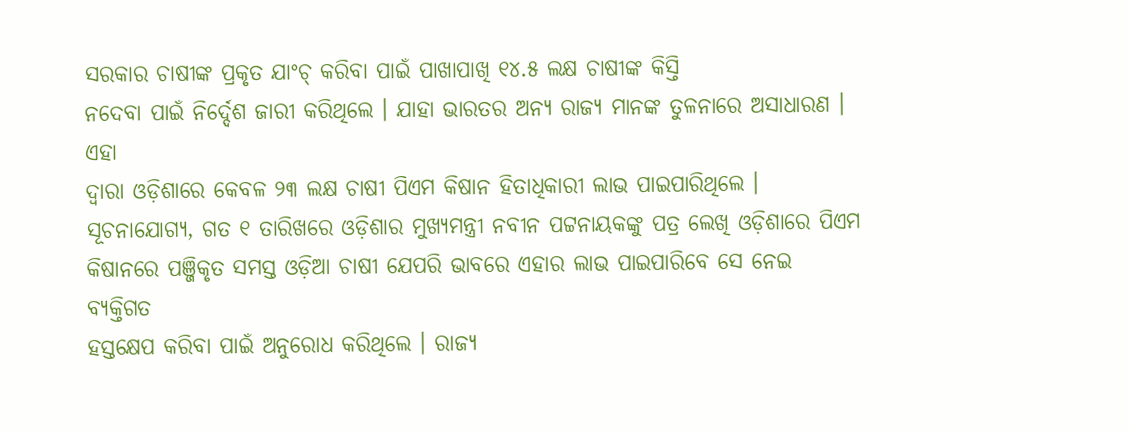ସରକାର ଚାଷୀଙ୍କ ପ୍ରକୃତ ଯାଂଚ୍ କରିବା ପାଇଁ ପାଖାପାଖି ୧୪.୫ ଲକ୍ଷ ଚାଷୀଙ୍କ କିସ୍ତି
ନଦେବା ପାଇଁ ନିର୍ଦ୍ଦେଶ ଜାରୀ କରିଥିଲେ । ଯାହା ଭାରତର ଅନ୍ୟ ରାଜ୍ୟ ମାନଙ୍କ ତୁଳନାରେ ଅସାଧାରଣ । ଏହା
ଦ୍ୱାରା ଓଡ଼ିଶାରେ କେବଳ ୨୩ ଲକ୍ଷ ଚାଷୀ ପିଏମ କିଷାନ ହିତାଧିକାରୀ ଲାଭ ପାଇପାରିଥିଲେ ।
ସୂଚନାଯୋଗ୍ୟ, ଗତ ୧ ତାରିଖରେ ଓଡ଼ିଶାର ମୁଖ୍ୟମନ୍ତ୍ରୀ ନବୀନ ପଟ୍ଟନାୟକଙ୍କୁ ପତ୍ର ଲେଖି ଓଡ଼ିଶାରେ ପିଏମ
କିଷାନରେ ପଞ୍ଜିକୃତ ସମସ୍ତ ଓଡ଼ିଆ ଚାଷୀ ଯେପରି ଭାବରେ ଏହାର ଲାଭ ପାଇପାରିବେ ସେ ନେଇ ବ୍ୟକ୍ତିଗତ
ହସ୍ତକ୍ଷେପ କରିବା ପାଇଁ ଅନୁରୋଧ କରିଥିଲେ । ରାଜ୍ୟ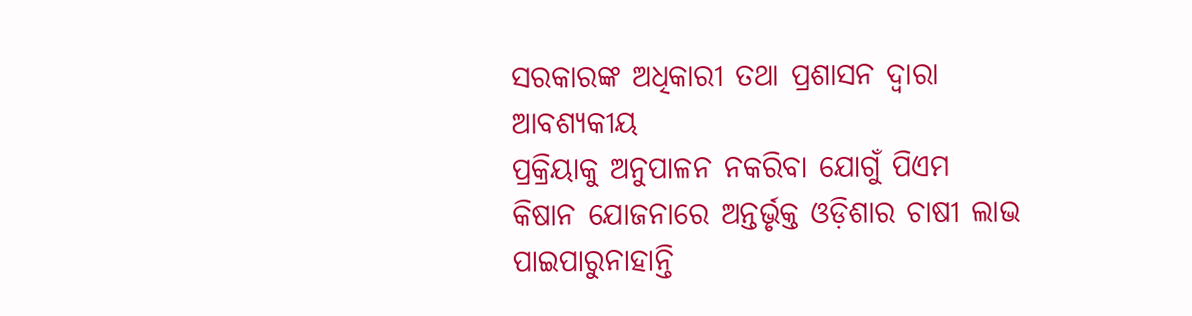ସରକାରଙ୍କ ଅଧିକାରୀ ତଥା ପ୍ରଶାସନ ଦ୍ୱାରା ଆବଶ୍ୟକୀୟ
ପ୍ରକ୍ରିୟାକୁ ଅନୁପାଳନ ନକରିବା ଯୋଗୁଁ ପିଏମ କିଷାନ ଯୋଜନାରେ ଅନ୍ତର୍ଭୃକ୍ତ ଓଡ଼ିଶାର ଚାଷୀ ଲାଭ
ପାଇପାରୁନାହାନ୍ତି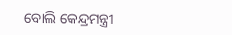ବୋଲି କେନ୍ଦ୍ରମନ୍ତ୍ରୀ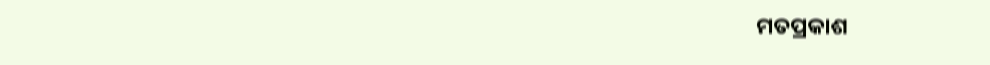ମତପ୍ରକାଶ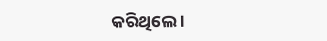କରିଥିଲେ ।